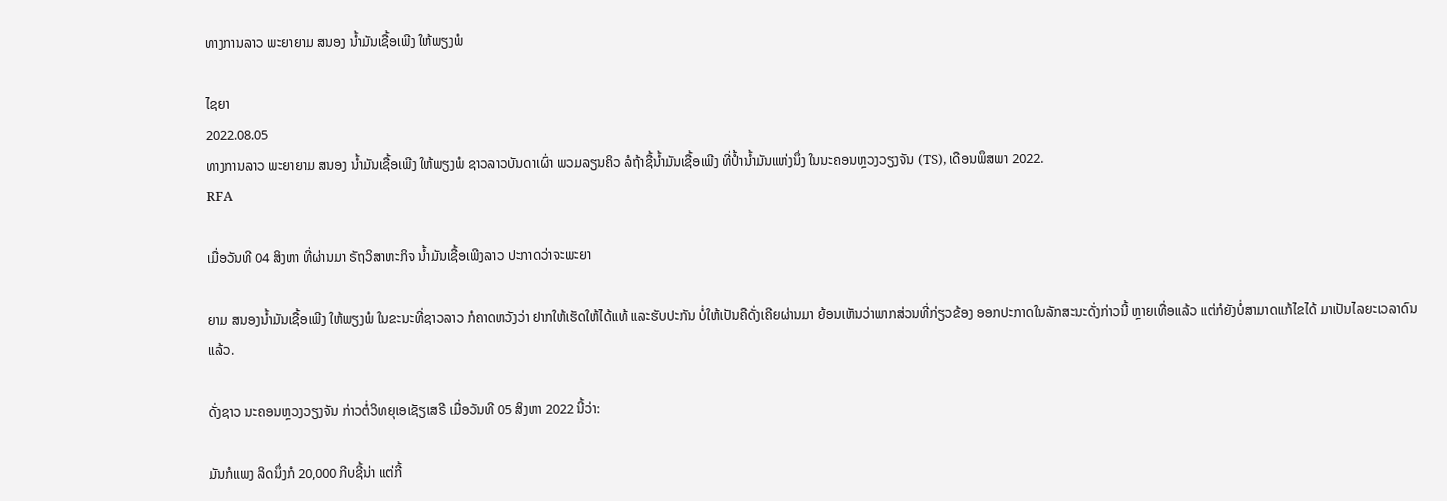ທາງການລາວ ພະຍາຍາມ ສນອງ ນໍ້າມັນເຊື້ອເພີງ ໃຫ້ພຽງພໍ

ໄຊຍາ
2022.08.05
ທາງການລາວ ພະຍາຍາມ ສນອງ ນໍ້າມັນເຊື້ອເພີງ ໃຫ້ພຽງພໍ ຊາວລາວບັນດາເຜົ່າ ພວມລຽນຄິວ ລໍຖ້າຊື້ນ້ຳມັນເຊື້ອເພີງ ທີ່ປ້ຳນ້ຳມັນແຫ່ງນຶ່ງ ໃນນະຄອນຫຼວງວຽງຈັນ (TS), ເດືອນພຶສພາ 2022.
RFA

ເມື່ອວັນທີ 04 ສິງຫາ ທີ່ຜ່ານມາ ຣັຖວິສາຫະກິຈ ນໍ້າມັນເຊື້ອເພີງລາວ ປະກາດວ່າຈະພະຍາ

ຍາມ ສນອງນໍ້າມັນເຊື້ອເພີງ ໃຫ້ພຽງພໍ ໃນຂະນະທີ່ຊາວລາວ ກໍຄາດຫວັງວ່າ ຢາກໃຫ້ເຮັດໃຫ້ໄດ້ແທ້ ແລະຮັບປະກັນ ບໍ່ໃຫ້ເປັນຄືດັ່ງເຄີຍຜ່ານມາ ຍ້ອນເຫັນວ່າພາກສ່ວນທີ່ກ່ຽວຂ້ອງ ອອກປະກາດໃນລັກສະນະດັ່ງກ່າວນີ້ ຫຼາຍເທື່ອແລ້ວ ແຕ່ກໍຍັງບໍ່ສາມາດແກ້ໄຂໄດ້ ມາເປັນໄລຍະເວລາດົນແລ້ວ.

ດັ່ງຊາວ ນະຄອນຫຼວງວຽງຈັນ ກ່າວຕໍ່ວິທຍຸເອເຊັຽເສຣີ ເມື່ອວັນທີ 05 ສິງຫາ 2022 ນີ້ວ່າ:

ມັນກໍແພງ ລິດນຶ່ງກໍ 20,000 ກີບຊີ້ນ່າ ແຕ່ກີ້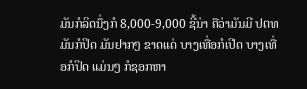ມັນກໍລິດນຶ່ງກໍ 8,000-9,000 ຊີ້ນ່າ ຄືວ່າມັນມີ ປຕທ ມັນກໍປິດ ມັນຢາກໆ ຂາດແດ່ ບາງເທື່ອກໍເປີດ ບາງເທື່ອກໍປິດ ແມ່ນໆ ກໍຊອກຫາ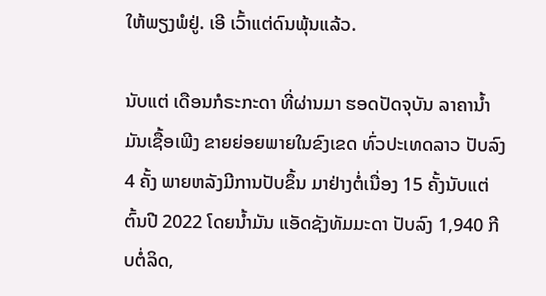ໃຫ້ພຽງພໍຢູ່. ເອີ ເວົ້າແຕ່ດົນພຸ້ນແລ້ວ.

ນັບແຕ່ ເດືອນກໍຣະກະດາ ທີ່ຜ່ານມາ ຮອດປັດຈຸບັນ ລາຄານໍ້າມັນເຊື້ອເພີງ ຂາຍຍ່ອຍພາຍໃນຂົງເຂດ ທົ່ວປະເທດລາວ ປັບລົງ 4 ຄັ້ງ ພາຍຫລັງມີການປັບຂຶ້ນ ມາຢ່າງຕໍ່ເນື່ອງ 15 ຄັ້ງນັບແຕ່ຕົ້ນປີ 2022 ໂດຍນໍ້າມັນ ແອັດຊັງທັມມະດາ ປັບລົງ 1,940 ກີບຕໍ່ລິດ,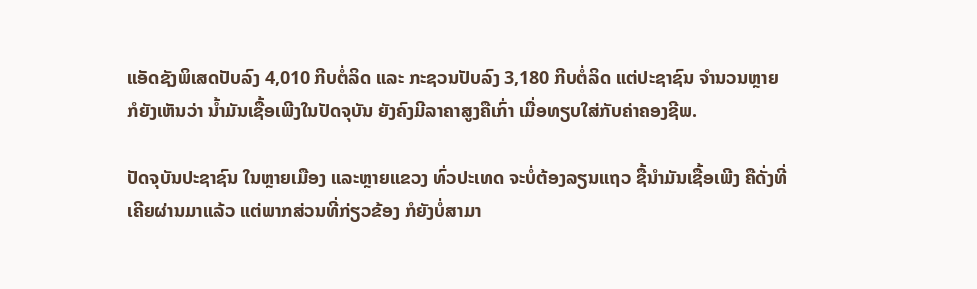ແອັດຊັງພິເສດປັບລົງ 4,010 ກີບຕໍ່ລິດ ແລະ ກະຊວນປັບລົງ 3,180 ກີບຕໍ່ລິດ ແຕ່ປະຊາຊົນ ຈຳນວນຫຼາຍກໍຍັງເຫັນວ່າ ນໍ້າມັນເຊື້ອເພີງໃນປັດຈຸບັນ ຍັງຄົງມີລາຄາສູງຄືເກົ່າ ເມື່ອທຽບໃສ່ກັບຄ່າຄອງຊີພ.

ປັດຈຸບັນປະຊາຊົນ ໃນຫຼາຍເມືອງ ແລະຫຼາຍແຂວງ ທົ່ວປະເທດ ຈະບໍ່ຕ້ອງລຽນແຖວ ຊື້ນໍາມັນເຊື້ອເພີງ ຄືດັ່ງທີ່ເຄີຍຜ່ານມາແລ້ວ ແຕ່ພາກສ່ວນທີ່ກ່ຽວຂ້ອງ ກໍຍັງບໍ່ສາມາ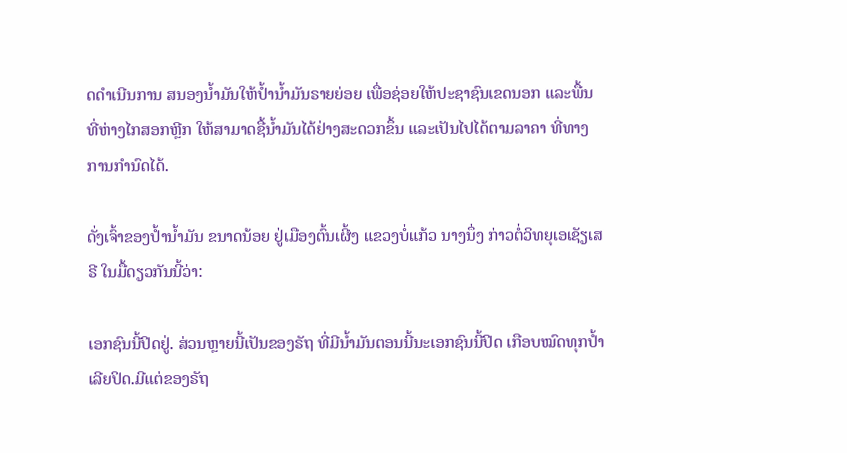ດດຳເນີນການ ສນອງນໍ້າມັນໃຫ້ປໍ້ານໍ້າມັນຣາຍຍ່ອຍ ເພື່ອຊ່ອຍໃຫ້ປະຊາຊົນເຂດນອກ ແລະພື້ນທີ່ຫ່າງໄກສອກຫຼີກ ໃຫ້ສາມາດຊື້ນໍ້າມັນໄດ້ຢ່າງສະດວກຂຶ້ນ ແລະເປັນໄປໄດ້ຕາມລາຄາ ທີ່ທາງການກຳນົດໄດ້.

ດັ່ງເຈົ້າຂອງປໍ້ານໍ້າມັນ ຂນາດນ້ອຍ ຢູ່ເມືອງຕົ້ນເຜີ້ງ ແຂວງບໍ່ແກ້ວ ນາງນຶ່ງ ກ່າວຕໍ່ວິທຍຸເອເຊັຽເສຣີ ໃນມື້ດຽວກັນນີ້ວ່າ:

ເອກຊົນນີ້ປິດຢູ່. ສ່ວນຫຼາຍນີ້ເປັນຂອງຣັຖ ທີ່ມີນໍ້າມັນຕອນນີ້ນະເອກຊົນນີ້ປິດ ເກືອບໝົດທຸກປໍ້າເລີຍປິດ.ມີແຕ່ຂອງຣັຖ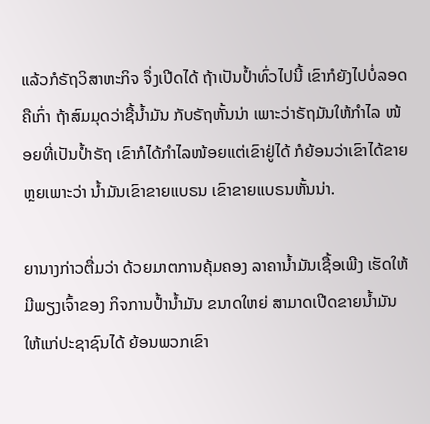ແລ້ວກໍຣັຖວິສາຫະກິຈ ຈຶ່ງເປີດໄດ້ ຖ້າເປັນປໍ້າທົ່ວໄປນີ້ ເຂົາກໍຍັງໄປບໍ່ລອດຄືເກົ່າ ຖ້າສົມມຸດວ່າຊື້ນໍ້າມັນ ກັບຣັຖຫັ້ນນ່າ ເພາະວ່າຣັຖມັນໃຫ້ກຳໄລ ໜ້ອຍທີ່ເປັນປໍ້າຣັຖ ເຂົາກໍໄດ້ກຳໄລໜ້ອຍແຕ່ເຂົາຢູ່ໄດ້ ກໍຍ້ອນວ່າເຂົາໄດ້ຂາຍຫຼຍເພາະວ່າ ນໍ້າມັນເຂົາຂາຍແບຣນ ເຂົາຂາຍແບຣນຫັ້ນນ່າ.

ຍານາງກ່າວຕື່ມວ່າ ດ້ວຍມາຕການຄຸ້ມຄອງ ລາຄານໍ້າມັນເຊື້ອເພີງ ເຮັດໃຫ້ມີພຽງເຈົ້າຂອງ ກິຈການປໍ້ານໍ້າມັນ ຂນາດໃຫຍ່ ສາມາດເປີດຂາຍນໍ້າມັນ ໃຫ້ແກ່ປະຊາຊົນໄດ້ ຍ້ອນພວກເຂົາ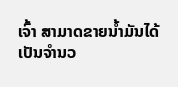ເຈົ້າ ສາມາດຂາຍນໍ້າມັນໄດ້ ເປັນຈຳນວ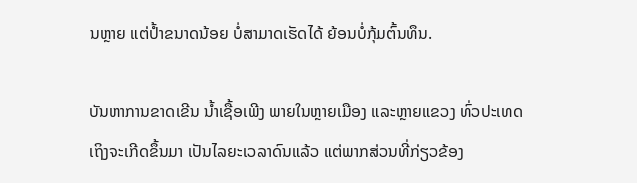ນຫຼາຍ ແຕ່ປໍ້າຂນາດນ້ອຍ ບໍ່ສາມາດເຮັດໄດ້ ຍ້ອນບໍ່ກຸ້ມຕົ້ນທຶນ.

ບັນຫາການຂາດເຂີນ ນໍ້າເຊື້ອເພີງ ພາຍໃນຫຼາຍເມືອງ ແລະຫຼາຍແຂວງ ທົ່ວປະເທດ ເຖິງຈະເກີດຂຶ້ນມາ ເປັນໄລຍະເວລາດົນແລ້ວ ແຕ່ພາກສ່ວນທີ່ກ່ຽວຂ້ອງ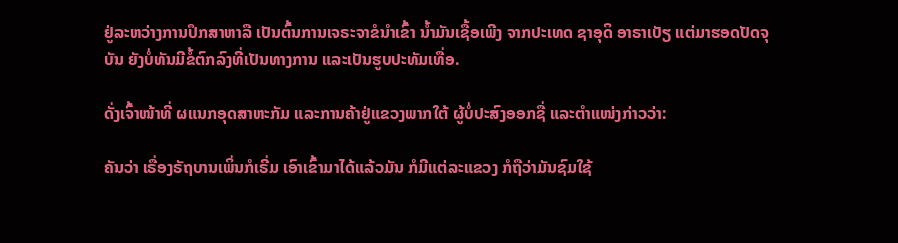ຢູ່ລະຫວ່າງການປຶກສາຫາລື ເປັນຕົ້ນການເຈຣະຈາຂໍນໍາເຂົ້າ ນໍ້າມັນເຊື້ອເພີງ ຈາກປະເທດ ຊາອຸດິ ອາຣາເບັຽ ແຕ່ມາຮອດປັດຈຸບັນ ຍັງບໍ່ທັນມີຂໍ້ຕົກລົງທີ່ເປັນທາງການ ແລະເປັນຮູບປະທັມເທື່ອ.

ດັ່ງເຈົ້າໜ້າທີ່ ຜແນກອຸດສາຫະກັມ ແລະການຄ້າຢູ່ແຂວງພາກໃຕ້ ຜູ້ບໍ່ປະສົງອອກຊື່ ແລະຕຳແໜ່ງກ່າວວ່າ:

ຄັນວ່າ ເຣື່ອງຣັຖບານເພິ່ນກໍເຣີ່ມ ເອົາເຂົ້າມາໄດ້ແລ້ວມັນ ກໍມີແຕ່ລະແຂວງ ກໍຖືວ່າມັນຊົມໃຊ້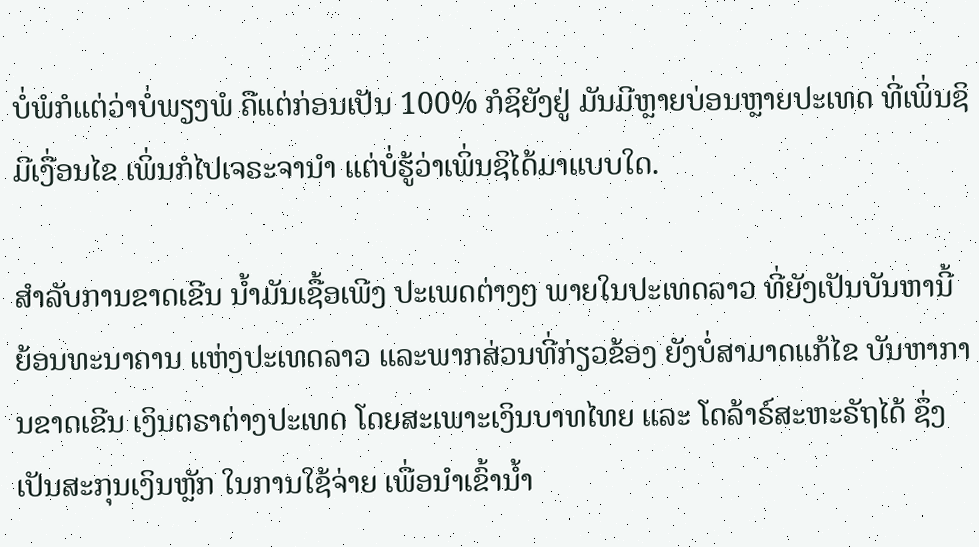ບໍ່ພໍກໍແຕ່ວ່າບໍ່ພຽງພໍ ຄືແຕ່ກ່ອນເປັນ 100% ກໍຊິຍັງຢູ່ ມັນມີຫຼາຍບ່ອນຫຼາຍປະເທດ ທີ່ເພິ່ນຊິມີເງື່ອນໄຂ ເພິ່ນກໍໄປເຈຣະຈານຳ ແຕ່ບໍ່ຮູ້ວ່າເພິ່ນຊິໄດ້ມາແບບໃດ.

ສຳລັບການຂາດເຂີນ ນໍ້າມັນເຊື້ອເພີງ ປະເພດຕ່າງໆ ພາຍໃນປະເທດລາວ ທີ່ຍັງເປັນບັນຫານີ້ ຍ້ອນທະນາຄານ ແຫ່ງປະເທດລາວ ແລະພາກສ່ວນທີ່ກ່ຽວຂ້ອງ ຍັງບໍ່ສາມາດແກ້ໄຂ ບັນຫາການຂາດເຂີນ ເງິນຕຣາຕ່າງປະເທດ ໂດຍສະເພາະເງິນບາທໄທຍ ແລະ ໂດລ້າຣ໌ສະຫະຣັຖໄດ້ ຊຶ່ງເປັນສະກຸນເງິນຫຼັກ ໃນການໃຊ້ຈ່າຍ ເພື່ອນໍາເຂົ້ານໍ້າ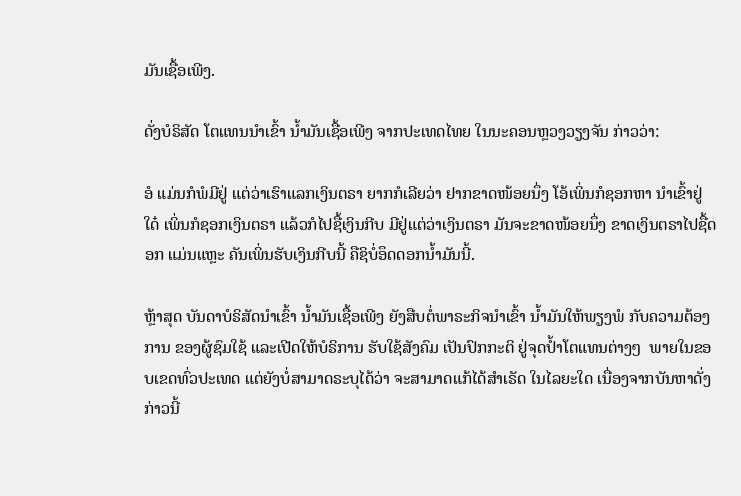ມັນເຊື້ອເພີງ.

ດັ່ງບໍຣິສັດ ໂຕແທນນໍາເຂົ້າ ນໍ້າມັນເຊື້ອເພີງ ຈາກປະເທດໄທຍ ໃນນະຄອນຫຼວງວຽງຈັນ ກ່າວວ່າ:

ອໍ ແມ່ນກໍພໍມີຢູ່ ແຕ່ວ່າເຮົາແລກເງິນຕຣາ ຍາກກໍເລີຍວ່າ ຢາກຂາດໜ້ອຍນຶ່ງ ໂອ້ເພິ່ນກໍຊອກຫາ ນໍາເຂົ້າຢູ່ໃດ໋ ເພິ່ນກໍຊອກເງິນຕຣາ ແລ້ວກໍໄປຊື້ເງິນກີບ ມີຢູ່ແຕ່ວ່າເງິນຕຣາ ມັນຈະຂາດໜ້ອຍນຶ່ງ ຂາດເງິນຕຣາໄປຊື້ດອກ ແມ່ນແຫຼະ ຄັນເພິ່ນຮັບເງິນກີບນີ້ ຄືຊິບໍ່ອຶດດອກນໍ້າມັນນີ້.

ຫຼ້າສຸດ ບັນດາບໍຣິສັດນຳເຂົ້າ ນໍ້າມັນເຊື້ອເພີງ ຍັງສືບຕໍ່ພາຣະກິຈນໍາເຂົ້າ ນໍ້າມັນໃຫ້ພຽງພໍ ກັບຄວາມຕ້ອງການ ຂອງຜູ້ຊົມໃຊ້ ແລະເປີດໃຫ້ບໍຣິການ ຮັບໃຊ້ສັງຄົມ ເປັນປົກກະຕິ ຢູ່ຈຸດປໍ້າໂຕແທນຕ່າງໆ  ພາຍໃນຂອບເຂດທົ່ວປະເທດ ແຕ່ຍັງບໍ່ສາມາດຣະບຸໄດ້ວ່າ ຈະສາມາດແກ້ໄດ້ສຳເຣັດ ໃນໄລຍະໃດ ເນື່ອງຈາກບັນຫາດັ່ງກ່າວນີ້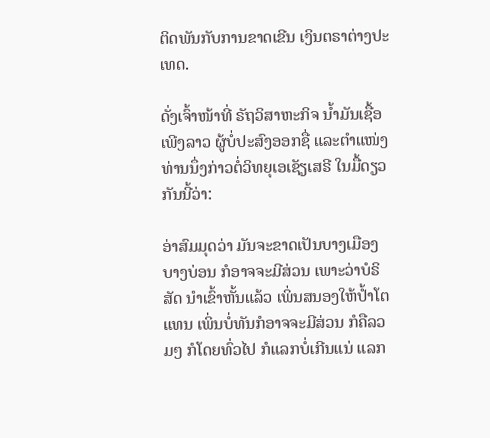ຕິດພັນກັບການຂາດເຂີນ ເງິນຕຣາຕ່າງປະເທດ.

ດັ່ງເຈົ້າໜ້າທີ່ ຣັຖວິສາຫະກິຈ ນໍ້າມັນເຊື້ອເພີງລາວ ຜູ້ບໍ່ປະສົງອອກຊື່ ແລະຕຳແໜ່ງ ທ່ານນຶ່ງກ່າວຕໍ່ວິທຍຸເອເຊັຽເສຣີ ໃນມື້ດຽວກັນນີ້ວ່າ:

ອ່າສົມມຸດວ່າ ມັນຈະຂາດເປັນບາງເມືອງ ບາງບ່ອນ ກໍອາຈຈະມີສ່ວນ ເພາະວ່າບໍຣິສັດ ນໍາເຂົ້າຫັ້ນແລ້ວ ເພິ່ນສນອງໃຫ້ປໍ້າໂຕແທນ ເພິ່ນບໍ່ທັນກໍອາຈຈະມີສ່ວນ ກໍຄືລວມໆ ກໍໂດຍທົ່ວໄປ ກໍແລກບໍ່ເກີນແນ່ ແລກ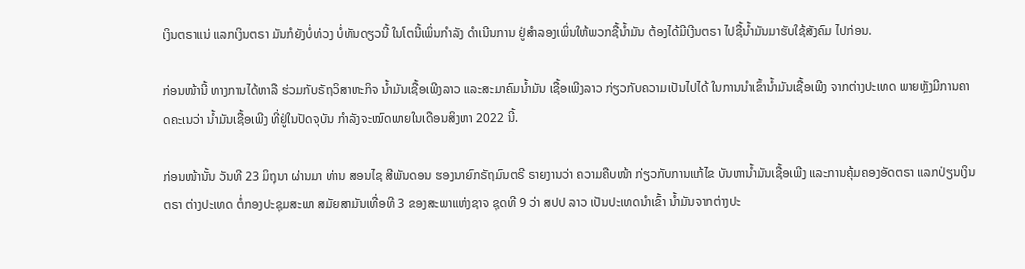ເງິນຕຣາແນ່ ແລກເງິນຕຣາ ມັນກໍຍັງບໍ່ທ່ວງ ບໍ່ທັນດຽວນີ້ ໃນໂຕນີ້ເພິ່ນກຳລັງ ດຳເນີນການ ຢູ່ສຳລອງເພິ່ນໃຫ້ພວກຊື້ນໍ້າມັນ ຕ້ອງໄດ້ມີເງີນຕຣາ ໄປຊື້ນໍ້າມັນມາຮັບໃຊ້ສັງຄົມ ໄປກ່ອນ.

ກ່ອນໜ້ານີ້ ທາງການໄດ້ຫາລື ຮ່ວມກັບຣັຖວິສາຫະກິຈ ນໍ້າມັນເຊື້ອເພີງລາວ ແລະສະມາຄົມນໍ້າມັນ ເຊື້ອເພີງລາວ ກ່ຽວກັບຄວາມເປັນໄປໄດ້ ໃນການນໍາເຂົ້ານໍ້າມັນເຊື້ອເພີງ ຈາກຕ່າງປະເທດ ພາຍຫຼັງມີການຄາດຄະເນວ່າ ນໍ້າມັນເຊື້ອເພີງ ທີ່ຢູ່ໃນປັດຈຸບັນ ກຳລັງຈະໝົດພາຍໃນເດືອນສິງຫາ 2022 ນີ້.

ກ່ອນໜ້ານັ້ນ ວັນທີ 23 ມິຖຸນາ ຜ່ານມາ ທ່ານ ສອນໄຊ ສີພັນດອນ ຮອງນາຍົກຣັຖມົນຕຣີ ຣາຍງານວ່າ ຄວາມຄືບໜ້າ ກ່ຽວກັບການແກ້ໄຂ ບັນຫານໍ້າມັນເຊື້ອເພີງ ແລະການຄຸ້ມຄອງອັດຕຣາ ແລກປ່ຽນເງິນຕຣາ ຕ່າງປະເທດ ຕໍ່ກອງປະຊຸມສະພາ ສມັຍສາມັນເທື່ອທີ 3 ຂອງສະພາແຫ່ງຊາຈ ຊຸດທີ 9 ວ່າ ສປປ ລາວ ເປັນປະເທດນໍາເຂົ້າ ນໍ້າມັນຈາກຕ່າງປະ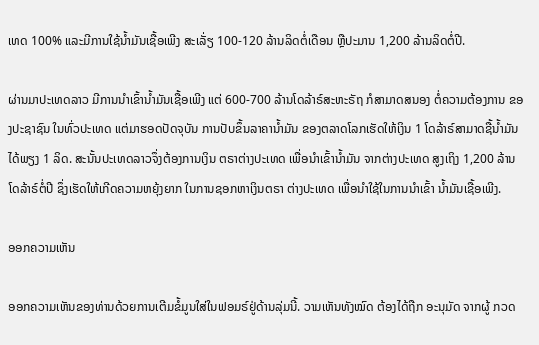ເທດ 100% ແລະມີການໃຊ້ນໍ້າມັນເຊື້ອເພີງ ສະເລັ່ຽ 100-120 ລ້ານລິດຕໍ່ເດືອນ ຫຼືປະມານ 1,200 ລ້ານລິດຕໍ່ປີ.

ຜ່ານມາປະເທດລາວ ມີການນໍາເຂົ້ານໍ້າມັນເຊື້ອເພີງ ແຕ່ 600-700 ລ້ານໂດລ້າຣ໌ສະຫະຣັຖ ກໍສາມາດສນອງ ຕໍ່ຄວາມຕ້ອງການ ຂອງປະຊາຊົນ ໃນທົ່ວປະເທດ ແຕ່ມາຮອດປັດຈຸບັນ ການປັບຂຶ້ນລາຄານໍ້າມັນ ຂອງຕລາດໂລກເຮັດໃຫ້ເງິນ 1 ໂດລ້າຣ໌ສາມາດຊື້ນໍ້າມັນໄດ້ພຽງ 1 ລິດ. ສະນັ້ນປະເທດລາວຈຶ່ງຕ້ອງການເງິນ ຕຣາຕ່າງປະເທດ ເພື່ອນໍາເຂົ້ານໍ້າມັນ ຈາກຕ່າງປະເທດ ສູງເຖິງ 1,200 ລ້ານໂດລ້າຣ໌ຕໍ່ປີ ຊຶ່ງເຮັດໃຫ້ເກີດຄວາມຫຍຸ້ງຍາກ ໃນການຊອກຫາເງິນຕຣາ ຕ່າງປະເທດ ເພື່ອນຳໃຊ້ໃນການນຳເຂົ້າ ນໍ້າມັນເຊື້ອເພີງ.

ອອກຄວາມເຫັນ

ອອກຄວາມເຫັນຂອງທ່ານດ້ວຍການເຕີມຂໍ້ມູນໃສ່ໃນຟອມຣ໌ຢູ່ດ້ານລຸ່ມນີ້. ວາມເຫັນທັງໝົດ ຕ້ອງໄດ້ຖືກ ອະນຸມັດ ຈາກຜູ້ ກວດ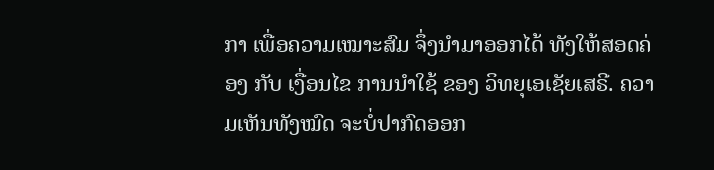ກາ ເພື່ອຄວາມເໝາະສົມ ຈຶ່ງນໍາມາອອກໄດ້ ທັງໃຫ້ສອດຄ່ອງ ກັບ ເງື່ອນໄຂ ການນຳໃຊ້ ຂອງ ວິທຍຸເອເຊັຍເສຣີ. ຄວາມເຫັນທັງໝົດ ຈະບໍ່ປາກົດອອກ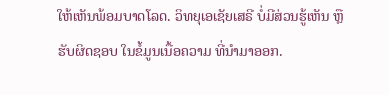ໃຫ້ເຫັນພ້ອມບາດໂລດ. ວິທຍຸເອເຊັຍເສຣີ ບໍ່ມີສ່ວນຮູ້ເຫັນ ຫຼືຮັບຜິດຊອບ ໃນຂໍ້ມູນເນື້ອຄວາມ ທີ່ນໍາມາອອກ.